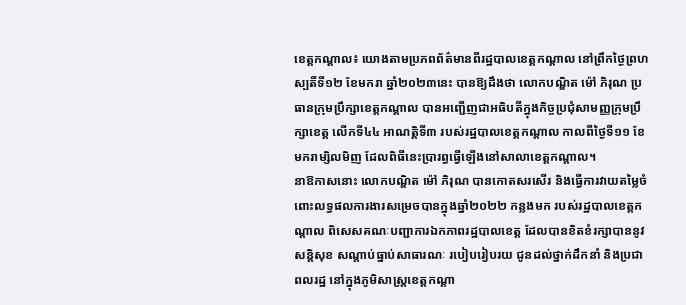ខេត្តកណ្ដាល៖ យោងតាមប្រភពព័ត៌មានពីរដ្ឋបាលខេត្តកណ្ដាល នៅព្រឹកថ្ងៃព្រហស្បតិ៍ទី១២ ខែមករា ឆ្នាំ២០២៣នេះ បានឱ្យដឹងថា លោកបណ្ឌិត ម៉ៅ ភិរុណ ប្រធានក្រុមប្រឹក្សាខេត្តកណ្ដាល បានអញ្ជើញជាអធិបតីក្នុងកិច្ចប្រជុំសាមញ្ញក្រុមប្រឹក្សាខេត្ត លើកទី៤៤ អាណត្តិទី៣ របស់រដ្ឋបាលខេត្តកណ្ដាល កាលពីថ្ងៃទី១១ ខែមករាម្សិលមិញ ដែលពិធីនេះប្រារព្ធធ្វើឡើងនៅសាលាខេត្តកណ្ដាល។
នាឱកាសនោះ លោកបណ្ឌិត ម៉ៅ ភិរុណ បានកោតសរសើរ និងធ្វើការវាយតម្លៃចំពោះលទ្ធផលការងារសម្រេចបានក្នុងឆ្នាំ២០២២ កន្លងមក របស់រដ្ឋបាលខេត្តកណ្ដាល ពិសេសគណៈបញ្ជាការឯកភាពរដ្ឋបាលខេត្ត ដែលបានខិតខំរក្សាបាននូវ សន្តិសុខ សណ្ដាប់ធ្នាប់សាធារណៈ របៀបរៀបរយ ជូនដល់ថ្នាក់ដឹកនាំ និងប្រជាពលរដ្ឋ នៅក្នុងភូមិសាស្ត្រខេត្តកណ្ដា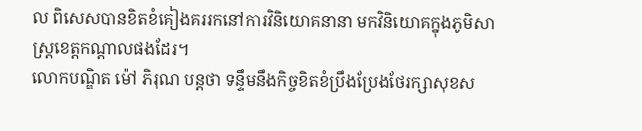ល ពិសេសបានខិតខំគៀងគររកនៅការវិនិយោគនានា មកវិនិយោគក្នុងភូមិសាស្ត្រខេត្តកណ្ដាលផងដែរ។
លោកបណ្ឌិត ម៉ៅ ភិរុណ បន្តថា ទន្ទឹមនឹងកិច្ចខិតខំប្រឹងប្រែងថែរក្សាសុខស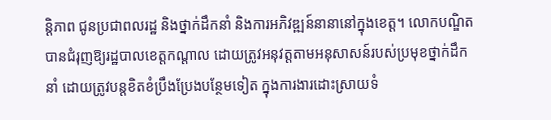ន្តិភាព ជូនប្រជាពលរដ្ឋ និងថ្នាក់ដឹកនាំ និងការអភិវឌ្ឍន៍នានានៅក្នុងខេត្ត។ លោកបណ្ឌិត បានជំរុញឱ្យរដ្ឋបាលខេត្តកណ្ដាល ដោយត្រូវអនុវត្តតាមអនុសាសន៍របស់ប្រមុខថ្នាក់ដឹកនាំ ដោយត្រូវបន្តខិតខំប្រឹងប្រែងបន្ថែមទៀត ក្នុងការងារដោះស្រាយទំ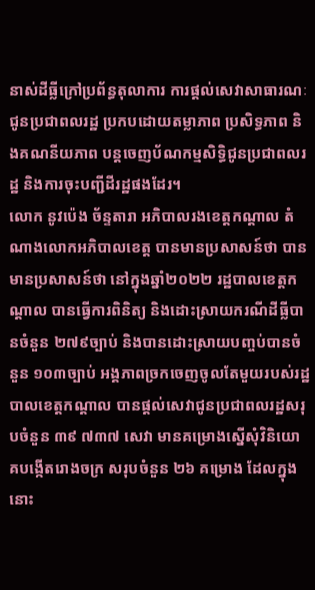នាស់ដីធ្លីក្រៅប្រព័ន្ធតុលាការ ការផ្ដល់សេវាសាធារណៈជូនប្រជាពលរដ្ឋ ប្រកបដោយតម្លាភាព ប្រសិទ្ធភាព និងគណនីយភាព បន្តចេញប័ណកម្មសិទ្ធិជូនប្រជាពលរដ្ឋ និងការចុះបញ្ជីដីរដ្ឋផងដែរ។
លោក នូវប៉េង ច័ន្ទតារា អភិបាលរងខេត្តកណ្ដាល តំណាងលោកអភិបាលខេត្ត បានមានប្រសាសន៍ថា បានមានប្រសាសន៍ថា នៅក្នុងឆ្នាំ២០២២ រដ្ឋបាលខេត្តកណ្ដាល បានធ្វើការពិនិត្យ និងដោះស្រាយករណីដីធ្លីបានចំនួន ២៧៩ច្បាប់ និងបានដោះស្រាយបញ្ចប់បានចំនួន ១០៣ច្បាប់ អង្គភាពច្រកចេញចូលតែមួយរបស់រដ្ឋបាលខេត្តកណ្ដាល បានផ្ដល់សេវាជូនប្រជាពលរដ្ឋសរុបចំនួន ៣៩ ៧៣៧ សេវា មានគម្រោងស្នើសុំវិនិយោគបង្កើតរោងចក្រ សរុបចំនួន ២៦ គម្រោង ដែលក្នុងនោះ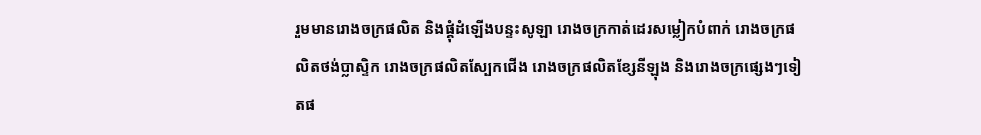រួមមានរោងចក្រផលិត និងផ្គុំដំឡើងបន្ទះសូឡា រោងចក្រកាត់ដេរសម្លៀកបំពាក់ រោងចក្រផលិតថង់ប្លាស្ទិក រោងចក្រផលិតស្បែកជើង រោងចក្រផលិតខ្សែនីឡុង និងរោងចក្រផ្សេងៗទៀតផ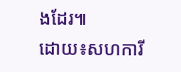ងដែរ៕
ដោយ៖សហការី